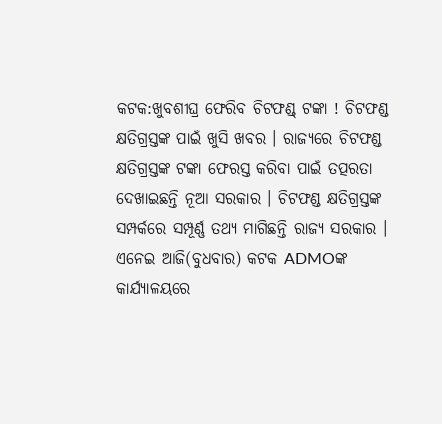କଟକ:ଖୁବଶୀଘ୍ର ଫେରିବ ଚିଟଫଣ୍ଡ୍ ଟଙ୍କା ! ଚିଟଫଣ୍ଡ କ୍ଷତିଗ୍ରସ୍ତଙ୍କ ପାଇଁ ଖୁସି ଖବର । ରାଜ୍ୟରେ ଚିଟଫଣ୍ଡ କ୍ଷତିଗ୍ରସ୍ତଙ୍କ ଟଙ୍କା ଫେରସ୍ତ କରିବା ପାଇଁ ତତ୍ପରତା ଦେଖାଇଛନ୍ତି ନୂଆ ସରକାର । ଚିଟଫଣ୍ଡ କ୍ଷତିଗ୍ରସ୍ତଙ୍କ ସମ୍ପର୍କରେ ସମ୍ପୂର୍ଣ୍ଣ ତଥ୍ୟ ମାଗିଛନ୍ତି ରାଜ୍ୟ ସରକାର । ଏନେଇ ଆଜି(ବୁଧବାର) କଟକ ADMOଙ୍କ କାର୍ଯ୍ୟାଳୟରେ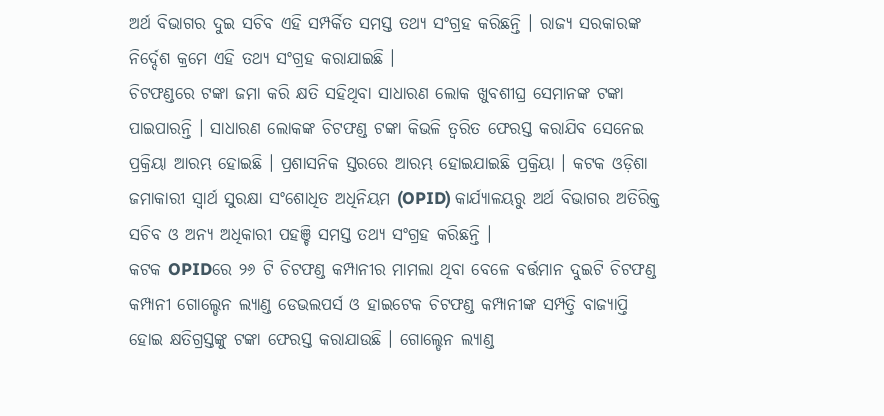ଅର୍ଥ ବିଭାଗର ଦୁଇ ସଚିବ ଏହି ସମ୍ପର୍କିତ ସମସ୍ତ ତଥ୍ୟ ସଂଗ୍ରହ କରିଛନ୍ତି । ରାଜ୍ୟ ସରକାରଙ୍କ ନିର୍ଦ୍ଦେଶ କ୍ରମେ ଏହି ତଥ୍ୟ ସଂଗ୍ରହ କରାଯାଇଛି ।
ଚିଟଫଣ୍ଡରେ ଟଙ୍କା ଜମା କରି କ୍ଷତି ସହିଥିବା ସାଧାରଣ ଲୋକ ଖୁବଶୀଘ୍ର ସେମାନଙ୍କ ଟଙ୍କା ପାଇପାରନ୍ତି । ସାଧାରଣ ଲୋକଙ୍କ ଚିଟଫଣ୍ଡ ଟଙ୍କା କିଭଳି ତ୍ୱରିତ ଫେରସ୍ତ କରାଯିବ ସେନେଇ ପ୍ରକ୍ରିୟା ଆରମ୍ଭ ହୋଇଛି । ପ୍ରଶାସନିକ ସ୍ତରରେ ଆରମ୍ଭ ହୋଇଯାଇଛି ପ୍ରକ୍ରିୟା । କଟକ ଓଡ଼ିଶା ଜମାକାରୀ ସ୍ୱାର୍ଥ ସୁରକ୍ଷା ସଂଶୋଧିତ ଅଧିନିୟମ (OPID) କାର୍ଯ୍ୟାଳୟରୁ ଅର୍ଥ ବିଭାଗର ଅତିରିକ୍ତ ସଚିବ ଓ ଅନ୍ୟ ଅଧିକାରୀ ପହଞ୍ଚି ସମସ୍ତ ତଥ୍ୟ ସଂଗ୍ରହ କରିଛନ୍ତି ।
କଟକ OPIDରେ ୨୬ ଟି ଚିଟଫଣ୍ଡ କମ୍ପାନୀର ମାମଲା ଥିବା ବେଳେ ବର୍ତ୍ତମାନ ଦୁଇଟି ଚିଟଫଣ୍ଡ କମ୍ପାନୀ ଗୋଲ୍ଡେନ ଲ୍ୟାଣ୍ଡ ଡେଭଲପର୍ସ ଓ ହାଇଟେକ ଚିଟଫଣ୍ଡ କମ୍ପାନୀଙ୍କ ସମ୍ପତ୍ତି ବାଜ୍ୟାପ୍ତି ହୋଇ କ୍ଷତିଗ୍ରସ୍ତଙ୍କୁ ଟଙ୍କା ଫେରସ୍ତ କରାଯାଉଛି । ଗୋଲ୍ଡେନ ଲ୍ୟାଣ୍ଡ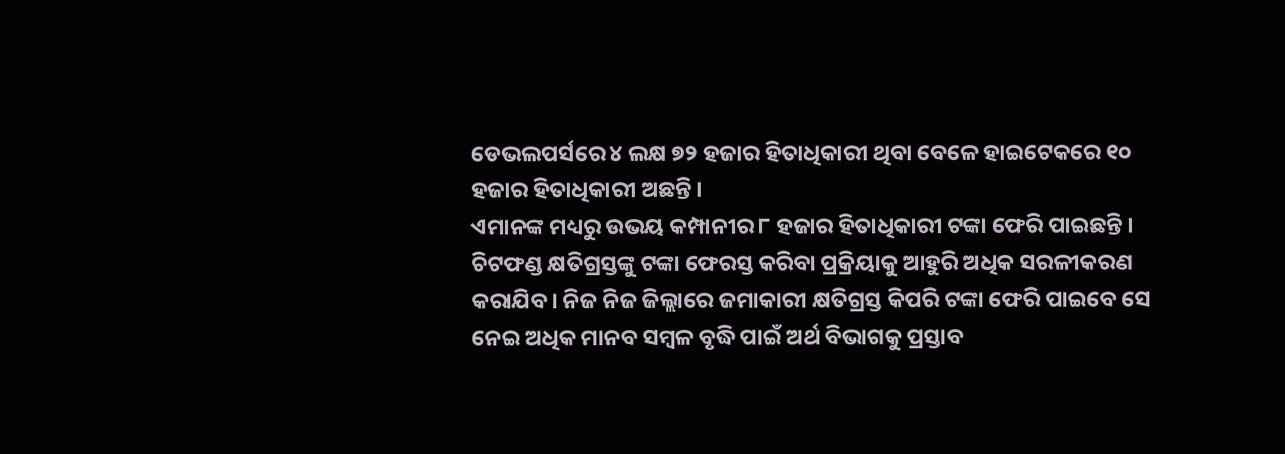ଡେଭଲପର୍ସରେ ୪ ଲକ୍ଷ ୭୨ ହଜାର ହିତାଧିକାରୀ ଥିବା ବେଳେ ହାଇଟେକରେ ୧୦ ହଜାର ହିତାଧିକାରୀ ଅଛନ୍ତି ।
ଏମାନଙ୍କ ମଧ୍ୟରୁ ଉଭୟ କମ୍ପାନୀର ୮ ହଜାର ହିତାଧିକାରୀ ଟଙ୍କା ଫେରି ପାଇଛନ୍ତି । ଚିଟଫଣ୍ଡ କ୍ଷତିଗ୍ରସ୍ତଙ୍କୁ ଟଙ୍କା ଫେରସ୍ତ କରିବା ପ୍ରକ୍ରିୟାକୁ ଆହୁରି ଅଧିକ ସରଳୀକରଣ କରାଯିବ। ନିଜ ନିଜ ଜିଲ୍ଲାରେ ଜମାକାରୀ କ୍ଷତିଗ୍ରସ୍ତ କିପରି ଟଙ୍କା ଫେରି ପାଇବେ ସେ ନେଇ ଅଧିକ ମାନବ ସମ୍ବଳ ବୃଦ୍ଧି ପାଇଁ ଅର୍ଥ ବିଭାଗକୁ ପ୍ରସ୍ତାବ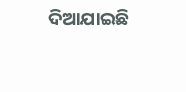ଦିଆଯାଇଛି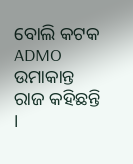ବୋଲି କଟକ ADMO ଉମାକାନ୍ତ ରାଜ କହିଛନ୍ତି ।